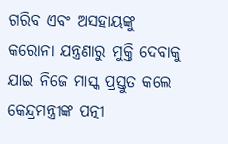ଗରିବ ଏବଂ ଅସହାୟଙ୍କୁ କରୋନା ଯନ୍ତ୍ରଣାରୁ ମୁକ୍ତି ଦେବାକୁ ଯାଇ ନିଜେ ମାସ୍କ ପ୍ରସ୍ତୁତ କଲେ କେନ୍ଦ୍ରମନ୍ତ୍ରୀଙ୍କ ପତ୍ନୀ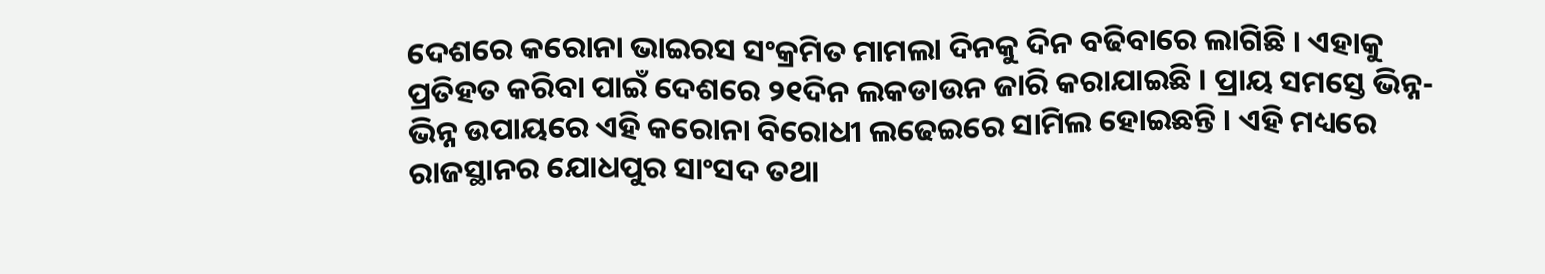ଦେଶରେ କରୋନା ଭାଇରସ ସଂକ୍ରମିତ ମାମଲା ଦିନକୁ ଦିନ ବଢିବାରେ ଲାଗିଛି । ଏହାକୁ ପ୍ରତିହତ କରିବା ପାଇଁ ଦେଶରେ ୨୧ଦିନ ଲକଡାଉନ ଜାରି କରାଯାଇଛି । ପ୍ରାୟ ସମସ୍ତେ ଭିନ୍ନ-ଭିନ୍ନ ଉପାୟରେ ଏହି କରୋନା ବିରୋଧୀ ଲଢେଇରେ ସାମିଲ ହୋଇଛନ୍ତି । ଏହି ମଧ୍ୟରେ ରାଜସ୍ଥାନର ଯୋଧପୁର ସାଂସଦ ତଥା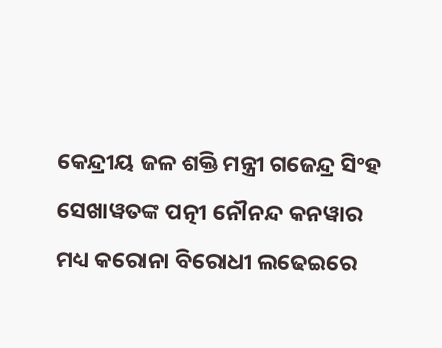କେନ୍ଦ୍ରୀୟ ଜଳ ଶକ୍ତି ମନ୍ତ୍ରୀ ଗଜେନ୍ଦ୍ର ସିଂହ ସେଖାୱତଙ୍କ ପତ୍ନୀ ନୌନନ୍ଦ କନୱାର ମଧ୍ୟ କରୋନା ବିରୋଧୀ ଲଢେଇରେ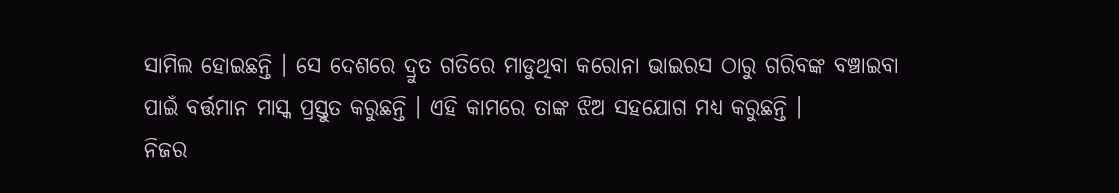ସାମିଲ ହୋଇଛନ୍ତି । ସେ ଦେଶରେ ଦ୍ରୁତ ଗତିରେ ମାଡୁଥିବା କରୋନା ଭାଇରସ ଠାରୁ ଗରିବଙ୍କ ବଞ୍ଚାଇବା ପାଇଁ ବର୍ତ୍ତମାନ ମାସ୍କ ପ୍ରସ୍ତୁତ କରୁଛନ୍ତି । ଏହି କାମରେ ତାଙ୍କ ଝିଅ ସହଯୋଗ ମଧ୍ୟ କରୁଛନ୍ତି ।
ନିଜର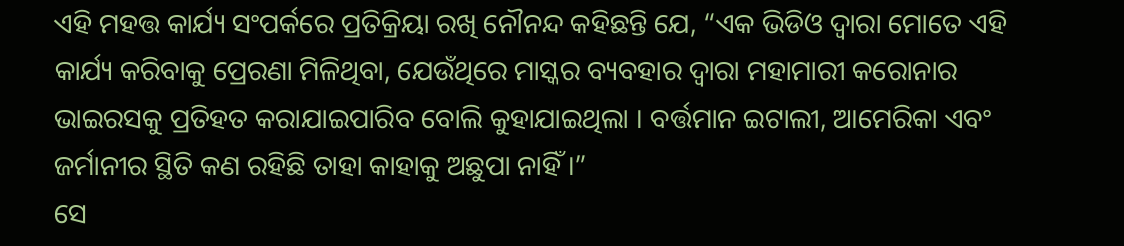ଏହି ମହତ୍ତ କାର୍ଯ୍ୟ ସଂପର୍କରେ ପ୍ରତିକ୍ରିୟା ରଖି ନୌନନ୍ଦ କହିଛନ୍ତି ଯେ, “ଏକ ଭିଡିଓ ଦ୍ୱାରା ମୋତେ ଏହି କାର୍ଯ୍ୟ କରିବାକୁ ପ୍ରେରଣା ମିଳିଥିବା, ଯେଉଁଥିରେ ମାସ୍କର ବ୍ୟବହାର ଦ୍ୱାରା ମହାମାରୀ କରୋନାର ଭାଇରସକୁ ପ୍ରତିହତ କରାଯାଇପାରିବ ବୋଲି କୁହାଯାଇଥିଲା । ବର୍ତ୍ତମାନ ଇଟାଲୀ, ଆମେରିକା ଏବଂ ଜର୍ମାନୀର ସ୍ଥିତି କଣ ରହିଛି ତାହା କାହାକୁ ଅଛୁପା ନାହିଁ ।”
ସେ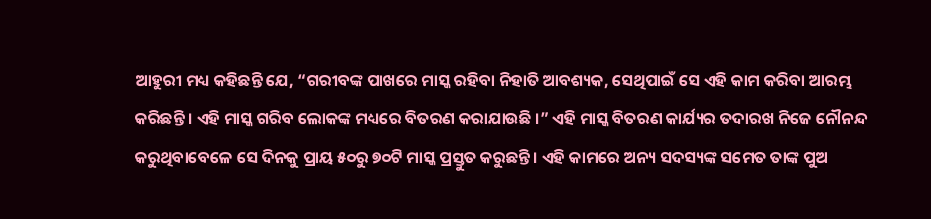ଆହୁରୀ ମଧ୍ୟ କହିଛନ୍ତି ଯେ, “ଗରୀବଙ୍କ ପାଖରେ ମାସ୍କ ରହିବା ନିହାତି ଆବଶ୍ୟକ, ସେଥିପାଇଁ ସେ ଏହି କାମ କରିବା ଆରମ୍ଭ କରିଛନ୍ତି । ଏହି ମାସ୍କ ଗରିବ ଲୋକଙ୍କ ମଧ୍ୟରେ ବିତରଣ କରାଯାଉଛି ।” ଏହି ମାସ୍କ ବିତରଣ କାର୍ଯ୍ୟର ତଦାରଖ ନିଜେ ନୌନନ୍ଦ କରୁଥିବାବେଳେ ସେ ଦିନକୁ ପ୍ରାୟ ୫୦ରୁ ୭୦ଟି ମାସ୍କ ପ୍ରସ୍ତୁତ କରୁଛନ୍ତି । ଏହି କାମରେ ଅନ୍ୟ ସଦସ୍ୟଙ୍କ ସମେତ ତାଙ୍କ ପୁଅ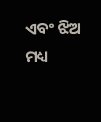ଏବଂ ଝିଅ ମଧ୍ୟ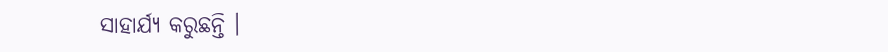ସାହାର୍ଯ୍ୟ କରୁଛନ୍ତି ।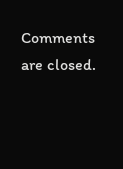Comments are closed.